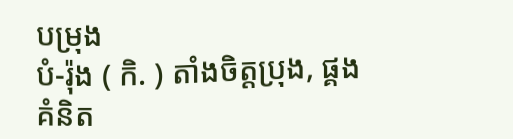បម្រុង
បំ-រ៉ុង ( កិ. ) តាំងចិត្តប្រុង, ផ្គងគំនិត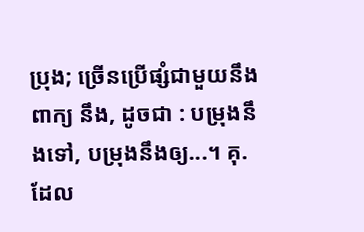ប្រុង; ច្រើនប្រើផ្សំជាមួយនឹងពាក្យ នឹង, ដូចជា : បម្រុងនឹងទៅ, បម្រុងនឹងឲ្យ...។ គុ. ដែល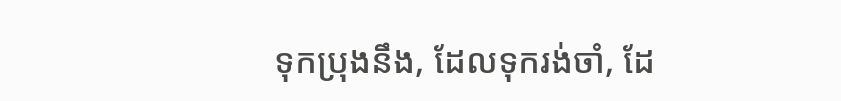ទុកប្រុងនឹង, ដែលទុករង់ចាំ, ដែ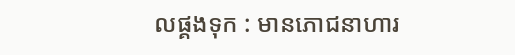លផ្គងទុក : មានភោជនាហារ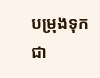បម្រុងទុកជា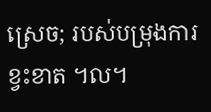ស្រេច; របស់បម្រុងការខ្វះខាត ។ល។